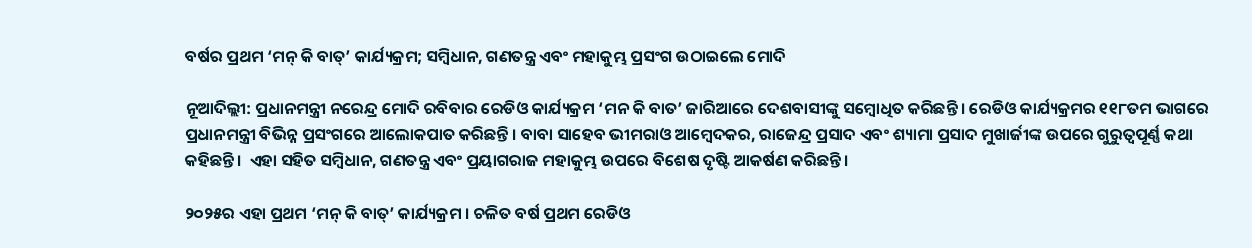ବର୍ଷର ପ୍ରଥମ ‘ମନ୍ କି ବାତ୍’ କାର୍ଯ୍ୟକ୍ରମ; ସମ୍ବିଧାନ, ଗଣତନ୍ତ୍ର ଏବଂ ମହାକୁମ୍ଭ ପ୍ରସଂଗ ଉଠାଇଲେ ମୋଦି

ନୂଆଦିଲ୍ଲୀ: ପ୍ରଧାନମନ୍ତ୍ରୀ ନରେନ୍ଦ୍ର ମୋଦି ରବିବାର ରେଡିଓ କାର୍ଯ୍ୟକ୍ରମ ‘ମନ କି ବାତ’ ଜାରିଆରେ ଦେଶବାସୀଙ୍କୁ ସମ୍ବୋଧିତ କରିଛନ୍ତି । ରେଡିଓ କାର୍ଯ୍ୟକ୍ରମର ୧୧୮ତମ ଭାଗରେ ପ୍ରଧାନମନ୍ତ୍ରୀ ବିଭିନ୍ନ ପ୍ରସଂଗରେ ଆଲୋକପାତ କରିଛନ୍ତି । ବାବା ସାହେବ ଭୀମରାଓ ଆମ୍ବେଦକର, ରାଜେନ୍ଦ୍ର ପ୍ରସାଦ ଏବଂ ଶ୍ୟାମା ପ୍ରସାଦ ମୁଖାର୍ଜୀଙ୍କ ଉପରେ ଗୁରୁତ୍ବପୂର୍ଣ୍ଣ କଥା କହିଛନ୍ତି ।  ଏହା ସହିତ ସମ୍ବିଧାନ, ଗଣତନ୍ତ୍ର ଏବଂ ପ୍ରୟାଗରାଜ ମହାକୁମ୍ଭ ଉପରେ ବିଶେଷ ଦୃଷ୍ଟି ଆକର୍ଷଣ କରିଛନ୍ତି ।

୨୦୨୫ର ଏହା ପ୍ରଥମ ‘ମନ୍ କି ବାତ୍’ କାର୍ଯ୍ୟକ୍ରମ । ଚଳିତ ବର୍ଷ ପ୍ରଥମ ରେଡିଓ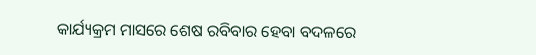କାର୍ଯ୍ୟକ୍ରମ ମାସରେ ଶେଷ ରବିବାର ହେବା ବଦଳରେ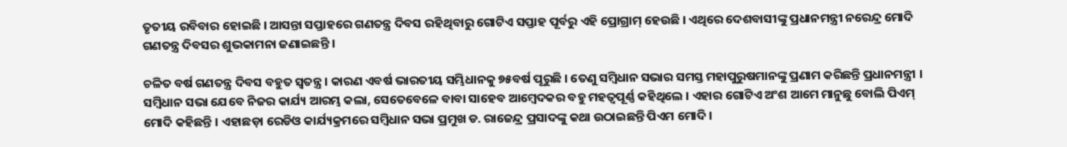ତୃତୀୟ ରବିବାର ହୋଇଛି । ଆସନ୍ତା ସପ୍ତାହରେ ଗଣତନ୍ତ୍ର ଦିବସ ରହିଥିବାରୁ ଗୋଟିଏ ସପ୍ତାହ ପୂର୍ବରୁ ଏହି ପ୍ରୋଗ୍ରାମ୍ ହେଉଛି । ଏଥିରେ ଦେଶବାସୀଙ୍କୁ ପ୍ରଧାନମନ୍ତ୍ରୀ ନରେନ୍ଦ୍ର ମୋଦି ଗଣତନ୍ତ୍ର ଦିବସର ଶୁଭକାମନା ଜଣାଇଛନ୍ତି ।

ଚଳିତ ବର୍ଷ ଗଣତନ୍ତ୍ର ଦିବସ ବହୁତ ସ୍ବତନ୍ତ୍ର । କାରଣ ଏବର୍ଷ ଭାରତୀୟ ସମ୍ଭିଧାନକୁ ୭୫ବର୍ଷ ପୂରୁଛି । ତେଣୁ ସମ୍ବିଧାନ ସଭାର ସମସ୍ତ ମହାପୁରୁଷମାନଙ୍କୁ ପ୍ରଣାମ କରିଛନ୍ତି ପ୍ରଧାନମନ୍ତ୍ରୀ । ସମ୍ବିଧାନ ସଭା ଯେବେ ନିଜର କାର୍ଯ୍ୟ ଆରମ୍ଭ କଲା, ସେତେବେଳେ ବାବା ସାହେବ ଆମ୍ବେଦକର ବହୁ ମହତ୍ବପୂର୍ଣ୍ଣ କହିଥିଲେ । ଏହାର ଗୋଟିଏ ଅଂଶ ଆମେ ମାନୁଛୁ ବୋଲି ପିଏମ୍ ମୋଦି କହିଛନ୍ତି । ଏହାଛଡ଼ା ରେଡିଓ କାର୍ଯ୍ୟକ୍ରମରେ ସମ୍ବିଧାନ ସଭା ପ୍ରମୁଖ ଡ. ରାଜେନ୍ଦ୍ର ପ୍ରସାଦଙ୍କୁ କଥା ଉଠାଇଛନ୍ତି ପିଏମ ମୋଦି ।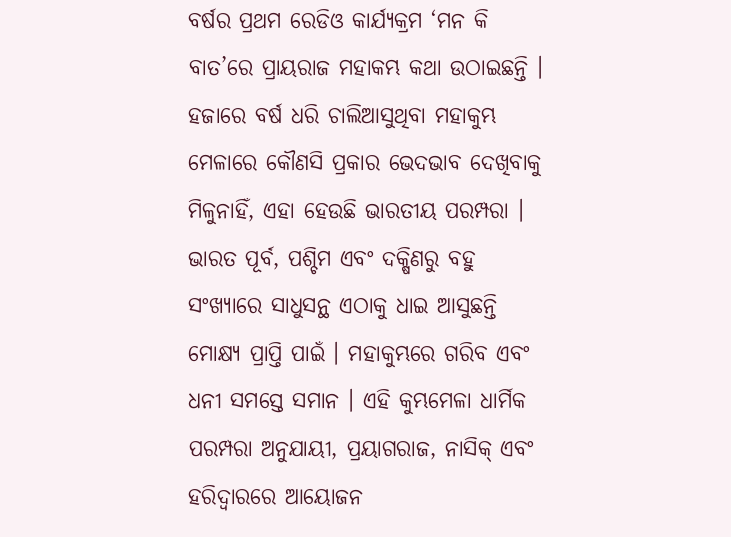ବର୍ଷର ପ୍ରଥମ ରେଡିଓ କାର୍ଯ୍ୟକ୍ରମ ‘ମନ କି ବାତ’ରେ ପ୍ରାୟରାଜ ମହାକମ୍ଭ କଥା ଉଠାଇଛନ୍ତି । ହଜାରେ ବର୍ଷ ଧରି ଚାଲିଆସୁଥିବା ମହାକୁମ୍ଭ ମେଳାରେ କୌଣସି ପ୍ରକାର ଭେଦଭାବ ଦେଖିବାକୁ ମିଳୁନାହିଁ, ଏହା ହେଉଛି ଭାରତୀୟ ପରମ୍ପରା । ଭାରତ ପୂର୍ବ, ପଶ୍ଚିମ ଏବଂ ଦକ୍ଷିଣରୁ ବହୁ ସଂଖ୍ୟାରେ ସାଧୁସନ୍ଥ ଏଠାକୁ ଧାଇ ଆସୁଛନ୍ତି ମୋକ୍ଷ୍ୟ ପ୍ରାପ୍ତି ପାଇଁ । ମହାକୁମ୍ଭରେ ଗରିବ ଏବଂ ଧନୀ ସମସ୍ତେ ସମାନ । ଏହି କୁମ୍ଭମେଳା ଧାର୍ମିକ ପରମ୍ପରା ଅନୁଯାୟୀ, ପ୍ରୟାଗରାଜ, ନାସିକ୍ ଏବଂ ହରିଦ୍ବାରରେ ଆୟୋଜନ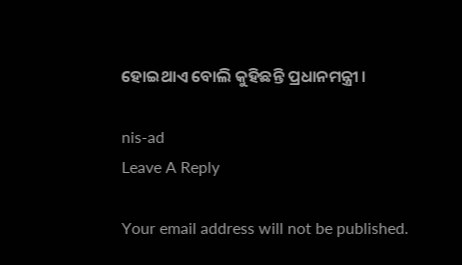ହୋଇଥାଏ ବୋଲି କୁହିଛନ୍ତି ପ୍ରଧାନମନ୍ତ୍ରୀ ।

nis-ad
Leave A Reply

Your email address will not be published.